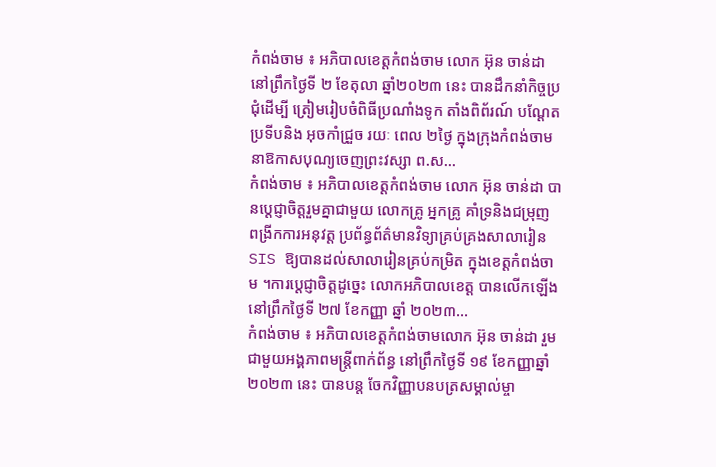កំពង់ចាម ៖ អភិបាលខេត្តកំពង់ចាម លោក អ៊ុន ចាន់ដា នៅព្រឹកថ្ងៃទី ២ ខែតុលា ឆ្នាំ២០២៣ នេះ បានដឹកនាំកិច្ចប្រជុំដើម្បី ត្រៀមរៀបចំពិធីប្រណាំងទូក តាំងពិព័រណ៍ បណ្ដែតប្រទីបនិង អុចកាំជ្រួច រយៈ ពេល ២ថ្ងៃ ក្នុងក្រុងកំពង់ចាម នាឱកាសបុណ្យចេញព្រះវស្សា ព.ស...
កំពង់ចាម ៖ អភិបាលខេត្តកំពង់ចាម លោក អ៊ុន ចាន់ដា បានប្ដេជ្ញាចិត្តរួមគ្នាជាមួយ លោកគ្រូ អ្នកគ្រូ គាំទ្រនិងជម្រុញ ពង្រីកការអនុវត្ត ប្រព័ន្ធព័ត៌មានវិទ្យាគ្រប់គ្រងសាលារៀន SIS ឱ្យបានដល់សាលារៀនគ្រប់កម្រិត ក្នុងខេត្តកំពង់ចាម ។ការប្ដេជ្ញាចិត្តដូច្នេះ លោកអភិបាលខេត្ត បានលើកឡើងនៅព្រឹកថ្ងៃទី ២៧ ខែកញ្ញា ឆ្នាំ ២០២៣...
កំពង់ចាម ៖ អភិបាលខេត្តកំពង់ចាមលោក អ៊ុន ចាន់ដា រួមជាមួយអង្គភាពមន្ត្រីពាក់ព័ន្ធ នៅព្រឹកថ្ងៃទី ១៩ ខែកញ្ញាឆ្នាំ ២០២៣ នេះ បានបន្ត ចែកវិញ្ញាបនបត្រសម្គាល់ម្ចា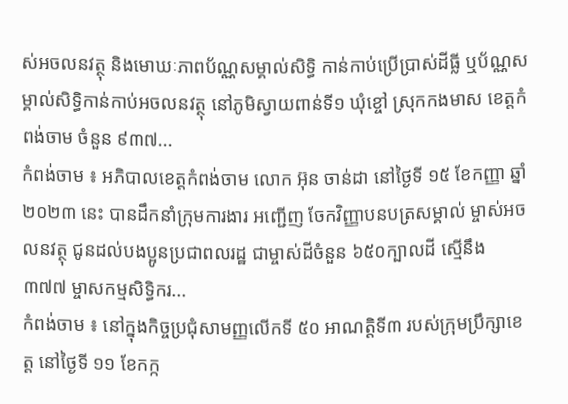ស់អចលនវត្ថុ និងមោឃៈភាពប័ណ្ណសម្គាល់សិទិ្ធ កាន់កាប់ប្រើប្រាស់ដីធ្លី ឬប័ណ្ណសម្គាល់សិទិ្ធកាន់កាប់អចលនវត្ថុ នៅភូមិស្វាយពាន់ទី១ ឃុំខ្ចៅ ស្រុកកងមាស ខេត្តកំពង់ចាម ចំនួន ៩៣៧...
កំពង់ចាម ៖ អភិបាលខេត្តកំពង់ចាម លោក អ៊ុន ចាន់ដា នៅថ្ងៃទី ១៥ ខែកញ្ញា ឆ្នាំ ២០២៣ នេះ បានដឹកនាំក្រុមការងារ អញ្ជើញ ចែកវិញ្ញាបនបត្រសម្គាល់ ម្ចាស់អចលនវត្ថុ ជូនដល់បងប្អូនប្រជាពលរដ្ឋ ជាម្ចាស់ដីចំនួន ៦៥០ក្បាលដី ស្មើនឹង ៣៧៧ ម្ចាសកម្មសិទ្ធិករ...
កំពង់ចាម ៖ នៅក្នុងកិច្ចប្រជុំសាមញ្ញលើកទី ៥០ អាណត្តិទី៣ របស់ក្រុមប្រឹក្សាខេត្ត នៅថ្ងៃទី ១១ ខែកក្ក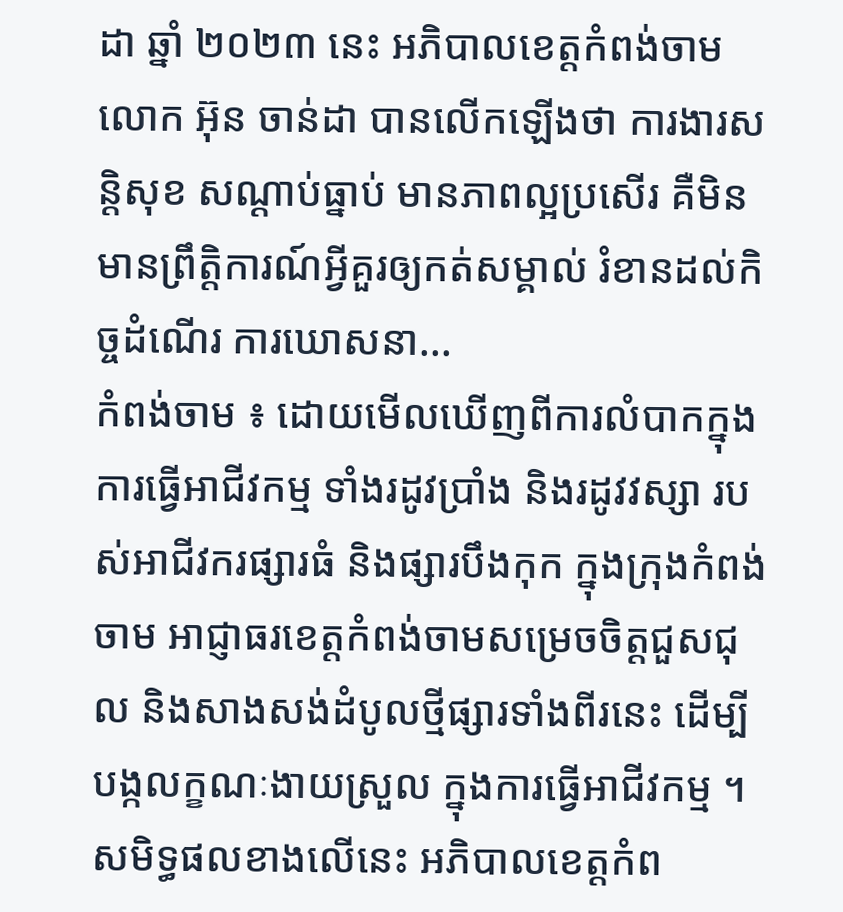ដា ឆ្នាំ ២០២៣ នេះ អភិបាលខេត្តកំពង់ចាមលោក អ៊ុន ចាន់ដា បានលើកឡើងថា ការងារសន្តិសុខ សណ្ដាប់ធ្នាប់ មានភាពល្អប្រសើរ គឺមិនមានព្រឹត្តិការណ៍អ្វីគួរឲ្យកត់សម្គាល់ រំខានដល់កិច្ចដំណើរ ការឃោសនា...
កំពង់ចាម ៖ ដោយមើលឃើញពីការលំបាកក្នុងការធ្វើអាជីវកម្ម ទាំងរដូវប្រាំង និងរដូវវស្សា របស់អាជីវករផ្សារធំ និងផ្សារបឹងកុក ក្នុងក្រុងកំពង់ចាម អាជ្ញាធរខេត្តកំពង់ចាមសម្រេចចិត្តជួសជុល និងសាងសង់ដំបូលថ្មីផ្សារទាំងពីរនេះ ដើម្បីបង្កលក្ខណៈងាយស្រួល ក្នុងការធ្វើអាជីវកម្ម ។ សមិទ្ធផលខាងលើនេះ អភិបាលខេត្តកំព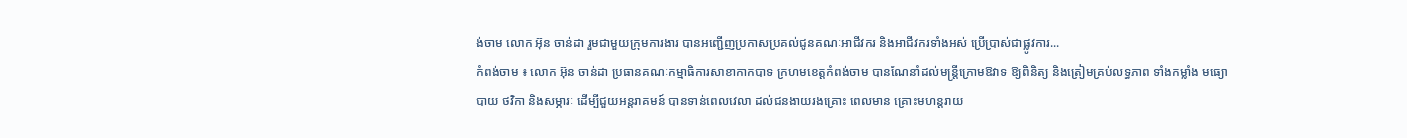ង់ចាម លោក អ៊ុន ចាន់ដា រួមជាមួយក្រុមការងារ បានអញ្ជើញប្រកាសប្រគល់ជូនគណៈអាជីវករ និងអាជីវករទាំងអស់ ប្រើប្រាស់ជាផ្លូវការ...
កំពង់ចាម ៖ លោក អ៊ុន ចាន់ដា ប្រធានគណៈកម្មាធិការសាខាកាកបាទ ក្រហមខេត្តកំពង់ចាម បានណែនាំដល់មន្ត្រីក្រោមឱវាទ ឱ្យពិនិត្យ និងត្រៀមគ្រប់លទ្ធភាព ទាំងកម្លាំង មធ្យោបាយ ថវិកា និងសម្ភារៈ ដើម្បីជួយអន្តរាគមន៍ បានទាន់ពេលវេលា ដល់ជនងាយរងគ្រោះ ពេលមាន គ្រោះមហន្តរាយ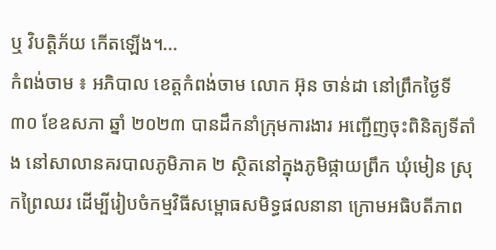ឬ វិបត្តិភ័យ កើតឡើង។...
កំពង់ចាម ៖ អភិបាល ខេត្តកំពង់ចាម លោក អ៊ុន ចាន់ដា នៅព្រឹកថ្ងៃទី ៣០ ខែឧសភា ឆ្នាំ ២០២៣ បានដឹកនាំក្រុមការងារ អញ្ជើញចុះពិនិត្យទីតាំង នៅសាលានគរបាលភូមិភាគ ២ ស្ថិតនៅក្នុងភូមិផ្កាយព្រឹក ឃុំមៀន ស្រុកព្រៃឈរ ដើម្បីរៀបចំកម្មវិធីសម្ពោធសមិទ្ធផលនានា ក្រោមអធិបតីភាព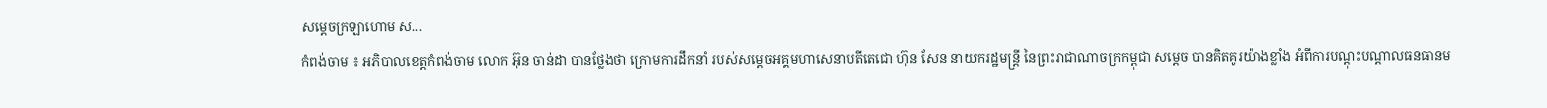សម្ដេចក្រឡាហោម ស...
កំពង់ចាម ៖ អភិបាលខេត្តកំពង់ចាម លោក អ៊ុន ចាន់ដា បានថ្លែងថា ក្រោមការដឹកនាំ របស់សម្ដេចអគ្គមហាសេនាបតីតេជោ ហ៊ុន សែន នាយករដ្ឋមន្ត្រី នៃព្រះរាជាណាចក្រកម្ពុជា សម្ដេច បានគិតគូរយ៉ាងខ្លាំង អំពីការបណ្ដុះបណ្ដាលធនធានម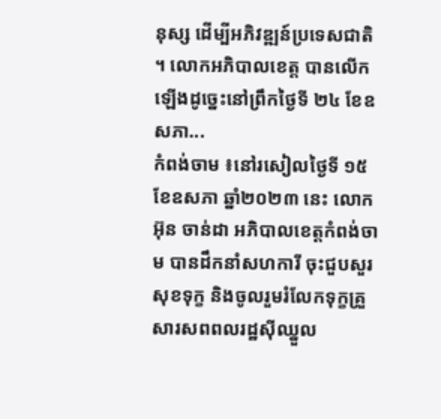នុស្ស ដើម្បីអភិវឌ្ឍន៍ប្រទេសជាតិ ។ លោកអភិបាលខេត្ត បានលើកឡើងដូច្នេះនៅព្រឹកថ្ងៃទី ២៤ ខែឧសភា...
កំពង់ចាម ៖នៅរសៀលថ្ងៃទី ១៥ ខែឧសភា ឆ្នាំ២០២៣ នេះ លោក អ៊ុន ចាន់ដា អភិបាលខេត្តកំពង់ចាម បានដឹកនាំសហការី ចុះជួបសួរសុខទុក្ខ និងចូលរួមរំលែកទុក្ខគ្រួសារសពពលរដ្ឋស៊ីឈ្នួល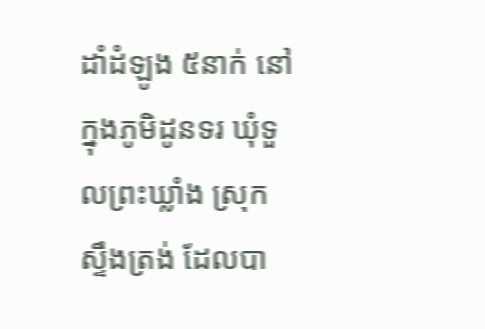ដាំដំឡូង ៥នាក់ នៅក្នុងភូមិដូនទរ ឃុំទួលព្រះឃ្លាំង ស្រុកស្ទឹងត្រង់ ដែលបា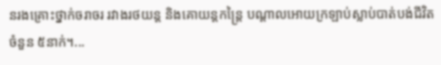នរងគ្រោះថ្នាក់ចរាចរ រវាងរថយន្ត និងគោយន្តកន្ត្រៃ បណ្តាលអោយក្រឡាប់ស្លាប់បាត់បង់ជីវិតចំនួន ៥នាក់។...